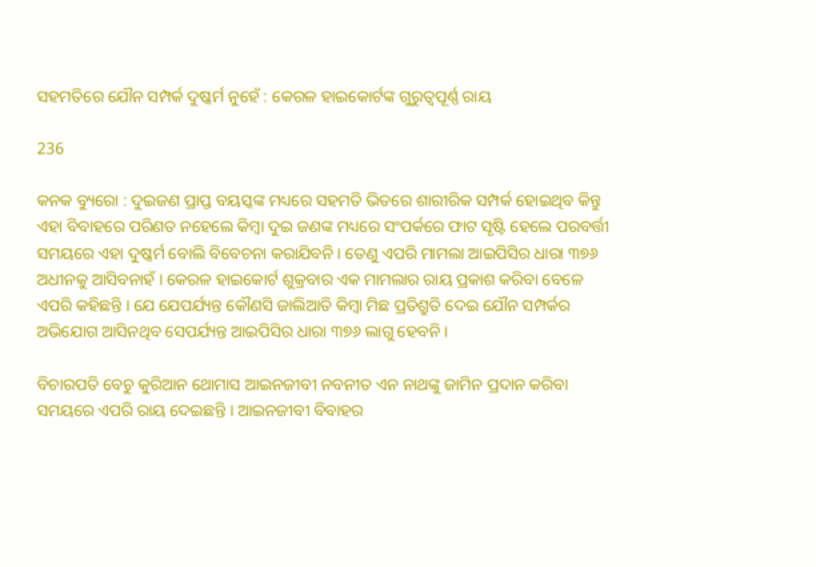ସହମତିରେ ଯୌନ ସମ୍ପର୍କ ଦୁଷ୍କର୍ମ ନୁହେଁ : କେରଳ ହାଇକୋର୍ଟଙ୍କ ଗୁରୁତ୍ୱପୂର୍ଣ୍ଣ ରାୟ

236

କନକ ବ୍ୟୁରୋ : ଦୁଇଜଣ ପ୍ରାପ୍ତ ବୟସ୍କଙ୍କ ମଧ୍ୟରେ ସହମତି ଭିତରେ ଶାରୀରିକ ସମ୍ପର୍କ ହୋଇଥିବ କିନ୍ତୁ ଏହା ବିବାହରେ ପରିଣତ ନହେଲେ କିମ୍ବା ଦୁଇ ଜଣଙ୍କ ମଧ୍ୟରେ ସଂପର୍କରେ ଫାଟ ସୃଷ୍ଟି ହେଲେ ପରବର୍ତ୍ତୀ ସମୟରେ ଏହା ଦୁଷ୍କର୍ମ ବୋଲି ବିବେଚନା କରାଯିବନି । ତେଣୁ ଏପରି ମାମଲା ଆଇପିସିର ଧାରା ୩୭୬ ଅଧୀନକୁ ଆସିବନାହଁ । କେରଳ ହାଇକୋର୍ଟ ଶୁକ୍ରବାର ଏକ ମାମଲାର ରାୟ ପ୍ରକାଶ କରିବା ବେଳେ ଏପରି କହିଛନ୍ତି । ଯେ ଯେପର୍ଯ୍ୟନ୍ତ କୌଣସି ଜାଲିଆତି କିମ୍ବା ମିଛ ପ୍ରତିଶ୍ରୁତି ଦେଇ ଯୌନ ସମ୍ପର୍କର ଅଭିଯୋଗ ଆସିନଥିବ ସେପର୍ଯ୍ୟନ୍ତ ଆଇପିସିର ଧାରା ୩୭୬ ଲାଗୁ ହେବନି ।

ବିଚାରପତି ବେଚୁ କୁରିଆନ ଥୋମାସ ଆଇନଜୀବୀ ନବନୀତ ଏନ ନାଥଙ୍କୁ ଜାମିନ ପ୍ରଦାନ କରିବା ସମୟରେ ଏପରି ରାୟ ଦେଇଛନ୍ତି । ଆଇନଜୀବୀ ବିବାହର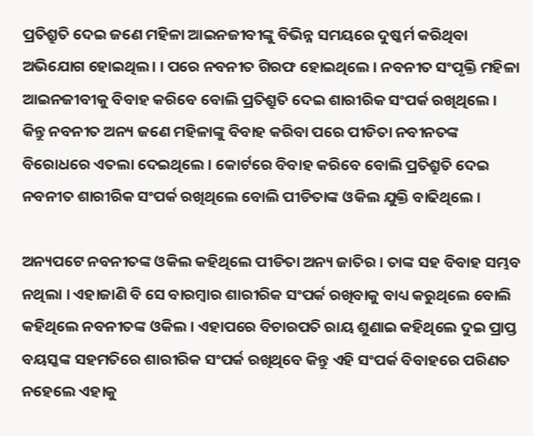ପ୍ରତିଶ୍ରୁତି ଦେଇ ଜଣେ ମହିଳା ଆଇନଜୀବୀଙ୍କୁ ବିଭିନ୍ନ ସମୟରେ ଦୁଷ୍କର୍ମ କରିଥିବା ଅଭିଯୋଗ ହୋଇଥିଲ। । ପରେ ନବନୀତ ଗିରଫ ହୋଇଥିଲେ । ନବନୀତ ସଂପୃକ୍ତି ମହିଳା ଆଇନଜୀବୀକୁ ବିବାହ କରିବେ ବୋଲି ପ୍ରତିଶ୍ରୁତି ଦେଇ ଶାରୀରିକ ସଂପର୍କ ରଖିଥିଲେ । କିନ୍ତୁ ନବନୀତ ଅନ୍ୟ ଜଣେ ମହିଳାଙ୍କୁ ବିବାହ କରିବା ପରେ ପୀଡିତା ନବୀନତଙ୍କ ବିରୋଧରେ ଏତଲା ଦେଇଥିଲେ । କୋର୍ଟରେ ବିବାହ କରିବେ ବୋଲି ପ୍ରତିଶ୍ରୁତି ଦେଇ ନବନୀତ ଶାରୀରିକ ସଂପର୍କ ରଖିଥିଲେ ବୋଲି ପୀଡିତାଙ୍କ ଓକିଲ ଯୁକ୍ତି ବାଢିଥିଲେ ।

ଅନ୍ୟପଟେ ନବନୀତଙ୍କ ଓକିଲ କହିଥିଲେ ପୀଡିତା ଅନ୍ୟ ଜାତିର । ତାଙ୍କ ସହ ବିବାହ ସମ୍ଭବ ନଥିଲା । ଏହାଜାଣି ବି ସେ ବାରମ୍ବାର ଶାରୀରିକ ସଂପର୍କ ରଖିବାକୁ ବାଧ୍ୟ କରୁଥିଲେ ବୋଲି କହିଥିଲେ ନବନୀତଙ୍କ ଓକିଲ । ଏହାପରେ ବିଚାରପତି ରାୟ ଶୁଣାଇ କହିଥିଲେ ଦୁଇ ପ୍ରାପ୍ତ ବୟସ୍କଙ୍କ ସହମତିରେ ଶାରୀରିକ ସଂପର୍କ ରଖିଥିବେ କିନ୍ତୁ ଏହି ସଂପର୍କ ବିବାହରେ ପରିଣତ ନହେଲେ ଏହାକୁ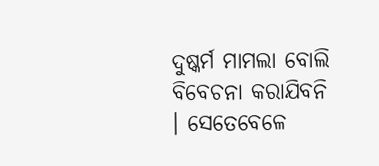ଦୁଷ୍କର୍ମ ମାମଲା ବୋଲି ବିବେଚନା କରାଯିବନି । ସେତେବେଳେ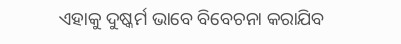ଏହାକୁ ଦୁଷ୍କର୍ମ ଭାବେ ବିବେଚନା କରାଯିବ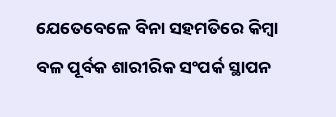ଯେତେବେଳେ ବିନା ସହମତିରେ କିମ୍ବା ବଳ ପୂର୍ବକ ଶାରୀରିକ ସଂପର୍କ ସ୍ଥାପନ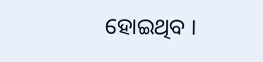ହୋଇଥିବ ।